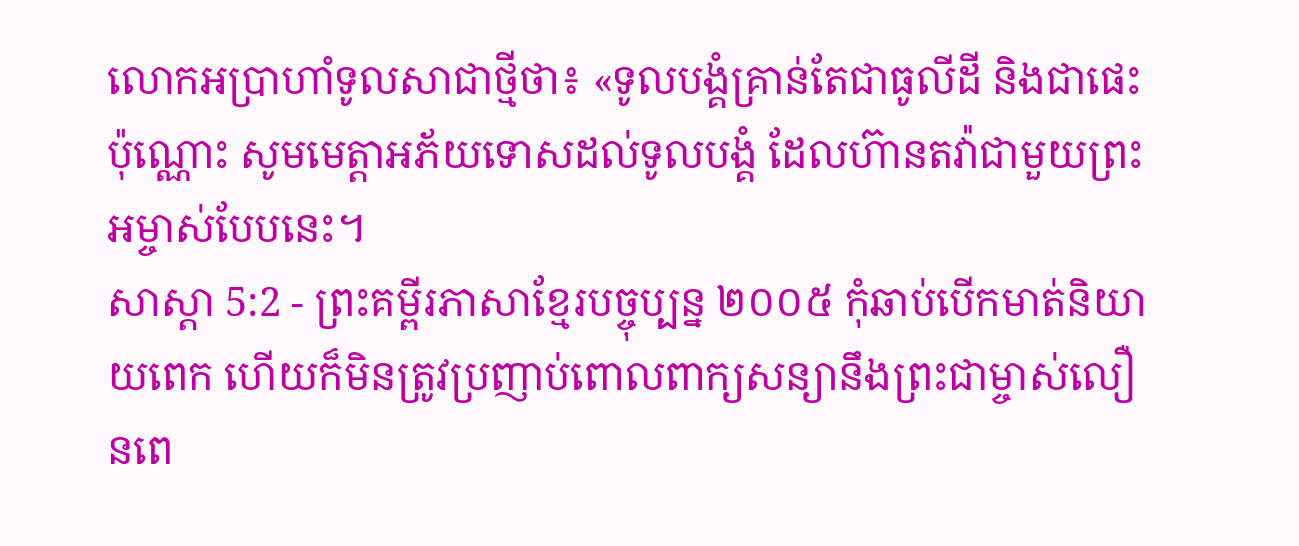លោកអប្រាហាំទូលសាជាថ្មីថា៖ «ទូលបង្គំគ្រាន់តែជាធូលីដី និងជាផេះប៉ុណ្ណោះ សូមមេត្តាអភ័យទោសដល់ទូលបង្គំ ដែលហ៊ានតវ៉ាជាមួយព្រះអម្ចាស់បែបនេះ។
សាស្តា 5:2 - ព្រះគម្ពីរភាសាខ្មែរបច្ចុប្បន្ន ២០០៥ កុំឆាប់បើកមាត់និយាយពេក ហើយក៏មិនត្រូវប្រញាប់ពោលពាក្យសន្យានឹងព្រះជាម្ចាស់លឿនពេ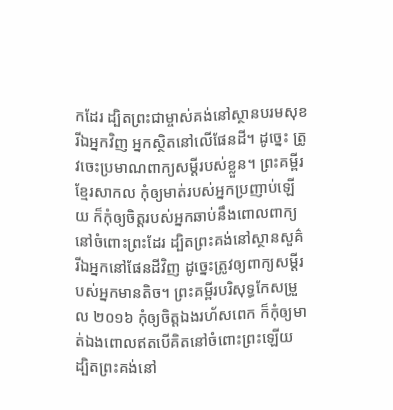កដែរ ដ្បិតព្រះជាម្ចាស់គង់នៅស្ថានបរមសុខ រីឯអ្នកវិញ អ្នកស្ថិតនៅលើផែនដី។ ដូច្នេះ ត្រូវចេះប្រមាណពាក្យសម្ដីរបស់ខ្លួន។ ព្រះគម្ពីរខ្មែរសាកល កុំឲ្យមាត់របស់អ្នកប្រញាប់ឡើយ ក៏កុំឲ្យចិត្តរបស់អ្នកឆាប់នឹងពោលពាក្យនៅចំពោះព្រះដែរ ដ្បិតព្រះគង់នៅស្ថានសួគ៌ រីឯអ្នកនៅផែនដីវិញ ដូច្នេះត្រូវឲ្យពាក្យសម្ដីរបស់អ្នកមានតិច។ ព្រះគម្ពីរបរិសុទ្ធកែសម្រួល ២០១៦ កុំឲ្យចិត្តឯងរហ័សពេក ក៏កុំឲ្យមាត់ឯងពោលឥតបើគិតនៅចំពោះព្រះឡើយ ដ្បិតព្រះគង់នៅ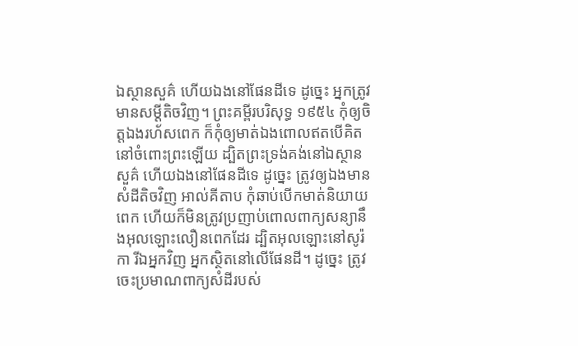ឯស្ថានសួគ៌ ហើយឯងនៅផែនដីទេ ដូច្នេះ អ្នកត្រូវមានសម្ដីតិចវិញ។ ព្រះគម្ពីរបរិសុទ្ធ ១៩៥៤ កុំឲ្យចិត្តឯងរហ័សពេក ក៏កុំឲ្យមាត់ឯងពោលឥតបើគិតនៅចំពោះព្រះឡើយ ដ្បិតព្រះទ្រង់គង់នៅឯស្ថានសួគ៌ ហើយឯងនៅផែនដីទេ ដូច្នេះ ត្រូវឲ្យឯងមានសំដីតិចវិញ អាល់គីតាប កុំឆាប់បើកមាត់និយាយពេក ហើយក៏មិនត្រូវប្រញាប់ពោលពាក្យសន្យានឹងអុលឡោះលឿនពេកដែរ ដ្បិតអុលឡោះនៅសូរ៉កា រីឯអ្នកវិញ អ្នកស្ថិតនៅលើផែនដី។ ដូច្នេះ ត្រូវចេះប្រមាណពាក្យសំដីរបស់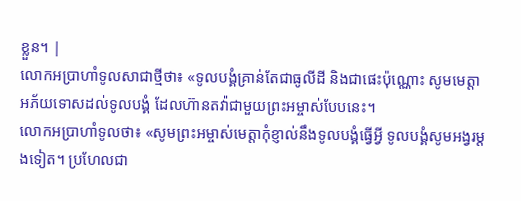ខ្លួន។ |
លោកអប្រាហាំទូលសាជាថ្មីថា៖ «ទូលបង្គំគ្រាន់តែជាធូលីដី និងជាផេះប៉ុណ្ណោះ សូមមេត្តាអភ័យទោសដល់ទូលបង្គំ ដែលហ៊ានតវ៉ាជាមួយព្រះអម្ចាស់បែបនេះ។
លោកអប្រាហាំទូលថា៖ «សូមព្រះអម្ចាស់មេត្តាកុំខ្ញាល់នឹងទូលបង្គំធ្វើអ្វី ទូលបង្គំសូមអង្វរម្ដងទៀត។ ប្រហែលជា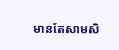មានតែសាមសិ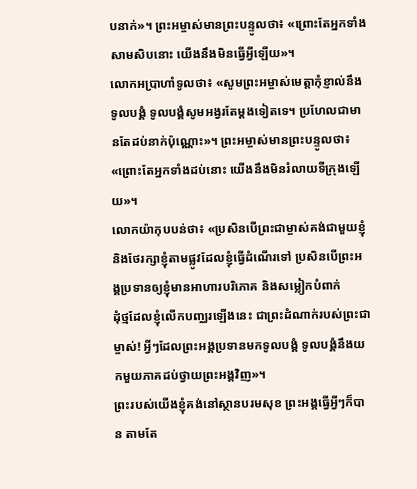បនាក់»។ ព្រះអម្ចាស់មានព្រះបន្ទូលថា៖ «ព្រោះតែអ្នកទាំងសាមសិបនោះ យើងនឹងមិនធ្វើអ្វីឡើយ»។
លោកអប្រាហាំទូលថា៖ «សូមព្រះអម្ចាស់មេត្តាកុំខ្ញាល់នឹងទូលបង្គំ ទូលបង្គំសូមអង្វរតែម្ដងទៀតទេ។ ប្រហែលជាមានតែដប់នាក់ប៉ុណ្ណោះ»។ ព្រះអម្ចាស់មានព្រះបន្ទូលថា៖ «ព្រោះតែអ្នកទាំងដប់នោះ យើងនឹងមិនរំលាយទីក្រុងឡើយ»។
លោកយ៉ាកុបបន់ថា៖ «ប្រសិនបើព្រះជាម្ចាស់គង់ជាមួយខ្ញុំ និងថែរក្សាខ្ញុំតាមផ្លូវដែលខ្ញុំធ្វើដំណើរទៅ ប្រសិនបើព្រះអង្គប្រទានឲ្យខ្ញុំមានអាហារបរិភោគ និងសម្លៀកបំពាក់
ដុំថ្មដែលខ្ញុំលើកបញ្ឈរឡើងនេះ ជាព្រះដំណាក់របស់ព្រះជាម្ចាស់! អ្វីៗដែលព្រះអង្គប្រទានមកទូលបង្គំ ទូលបង្គំនឹងយកមួយភាគដប់ថ្វាយព្រះអង្គវិញ»។
ព្រះរបស់យើងខ្ញុំគង់នៅស្ថានបរមសុខ ព្រះអង្គធ្វើអ្វីៗក៏បាន តាមតែ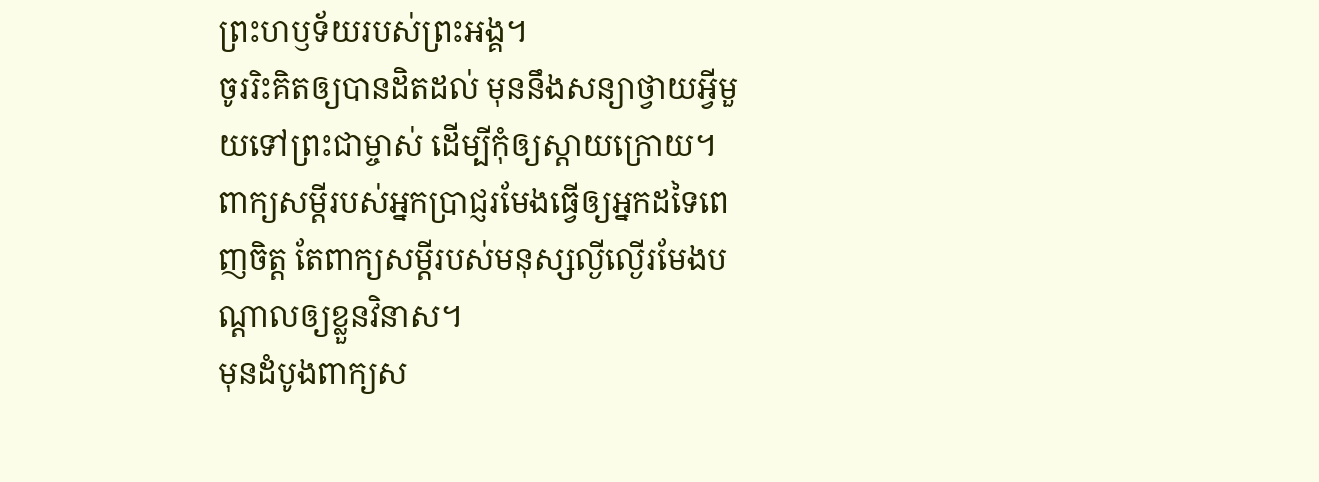ព្រះហឫទ័យរបស់ព្រះអង្គ។
ចូររិះគិតឲ្យបានដិតដល់ មុននឹងសន្យាថ្វាយអ្វីមួយទៅព្រះជាម្ចាស់ ដើម្បីកុំឲ្យស្ដាយក្រោយ។
ពាក្យសម្ដីរបស់អ្នកប្រាជ្ញរមែងធ្វើឲ្យអ្នកដទៃពេញចិត្ត តែពាក្យសម្ដីរបស់មនុស្សល្ងីល្ងើរមែងបណ្ដាលឲ្យខ្លួនវិនាស។
មុនដំបូងពាក្យស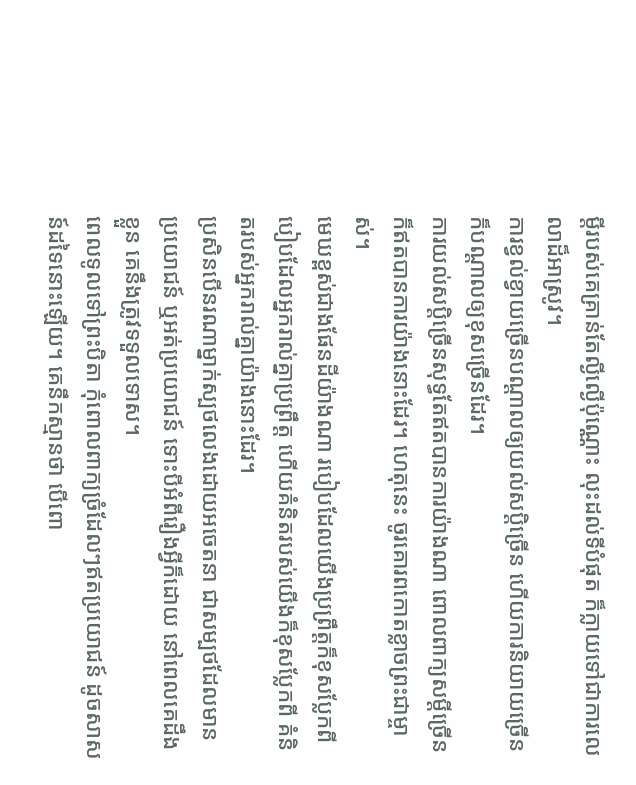ម្ដីរបស់គេគ្រាន់តែល្ងីល្ងើប៉ុណ្ណោះ លុះដល់ទីបំផុត ក៏ក្លាយទៅជាការលេលាដ៏អាស្រូវ។
ការខ្វល់ខ្វាយច្រើនបណ្ដាលឲ្យយល់សប្ដិច្រើន ហើយការនិយាយច្រើនក៏បណ្ដាលឲ្យខុសច្រើនដែរ។
ការយល់សប្ដិច្រើនសុទ្ធតែឥតបានការយ៉ាងណា ពោលពាក្យសម្ដីច្រើនក៏ឥតបានការយ៉ាងនោះដែរ។ ហេតុនេះ ចូរគោរពកោតខ្លាចព្រះជាម្ចាស់។
មេឃខ្ពស់ជាងផែនដីយ៉ាងណា របៀបដែលយើងប្រព្រឹត្តក៏ខុសប្លែកពី បៀបដែលអ្នករាល់គ្នាប្រព្រឹត្ត ហើយគំនិតរបស់យើងក៏ខុសប្លែកពី គំនិតរបស់អ្នករាល់គ្នាយ៉ាងនោះដែរ។
ប្រសិនបើនរណាម្នាក់ស្បថលេងដោយអចេតនា ជាសម្បថដែលមានប្រយោជន៍ ឬអត់ប្រយោជន៍ ទោះបីអំពីរឿងអ្វីក៏ដោយ នៅពេលគេដឹងខ្លួន គេនឹងត្រូវទទួលទោស។
ពេលទូលទៅព្រះបិតា កុំពោលពាក្យច្រំដែលៗឥតប្រយោជន៍ ដូចសាសន៍ដទៃនោះឡើយ។ គេនឹកស្មានថា បើពោ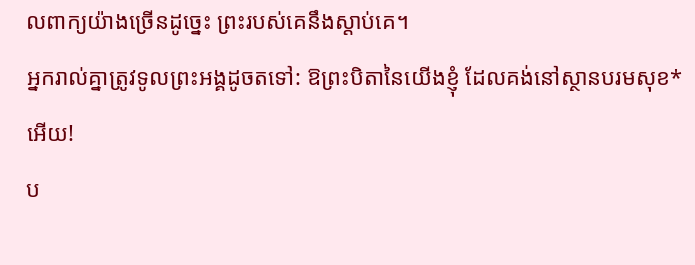លពាក្យយ៉ាងច្រើនដូច្នេះ ព្រះរបស់គេនឹងស្ដាប់គេ។
អ្នករាល់គ្នាត្រូវទូលព្រះអង្គដូចតទៅ: ឱព្រះបិតានៃយើងខ្ញុំ ដែលគង់នៅស្ថានបរមសុខ*អើយ!
ប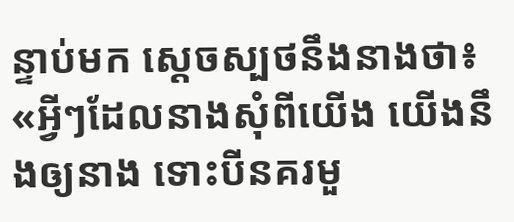ន្ទាប់មក ស្ដេចស្បថនឹងនាងថា៖ «អ្វីៗដែលនាងសុំពីយើង យើងនឹងឲ្យនាង ទោះបីនគរមួ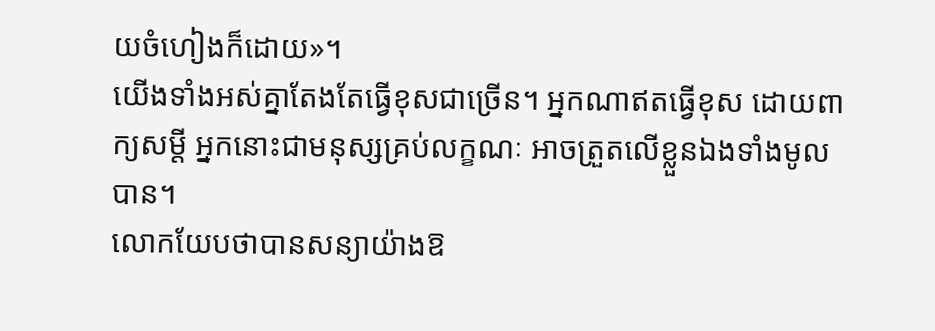យចំហៀងក៏ដោយ»។
យើងទាំងអស់គ្នាតែងតែធ្វើខុសជាច្រើន។ អ្នកណាឥតធ្វើខុស ដោយពាក្យសម្ដី អ្នកនោះជាមនុស្សគ្រប់លក្ខណៈ អាចត្រួតលើខ្លួនឯងទាំងមូលបាន។
លោកយែបថាបានសន្យាយ៉ាងឱ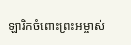ឡារិកចំពោះព្រះអម្ចាស់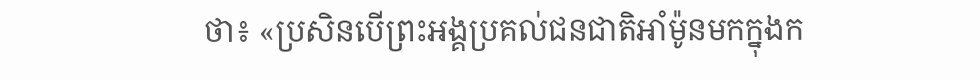ថា៖ «ប្រសិនបើព្រះអង្គប្រគល់ជនជាតិអាំម៉ូនមកក្នុងក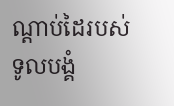ណ្ដាប់ដៃរបស់ទូលបង្គំ